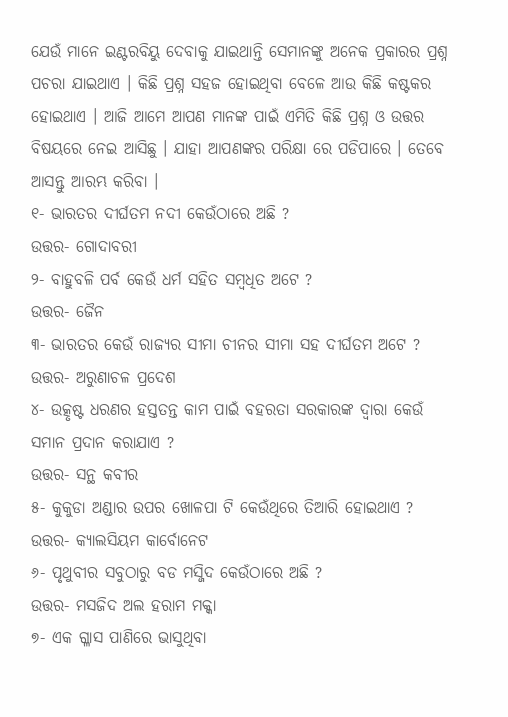ଯେଉଁ ମାନେ ଇଣ୍ଟରବିୟୁ ଦେବାକୁ ଯାଇଥାନ୍ତି ସେମାନଙ୍କୁ ଅନେକ ପ୍ରକାରର ପ୍ରଶ୍ନ ପଚରା ଯାଇଥାଏ । କିଛି ପ୍ରଶ୍ନ ସହଜ ହୋଇଥିବା ବେଳେ ଆଉ କିଛି କଷ୍ଟକର ହୋଇଥାଏ । ଆଜି ଆମେ ଆପଣ ମାନଙ୍କ ପାଇଁ ଏମିତି କିଛି ପ୍ରଶ୍ନ ଓ ଉତ୍ତର ବିଷୟରେ ନେଇ ଆସିଛୁ । ଯାହା ଆପଣଙ୍କର ପରିକ୍ଷା ରେ ପଡିପାରେ । ତେବେ ଆସନ୍ତୁ ଆରମ୍ଭ କରିବା ।
୧- ଭାରତର ଦୀର୍ଘତମ ନଦୀ କେଉଁଠାରେ ଅଛି ?
ଉତ୍ତର- ଗୋଦାବରୀ
୨- ବାହୁବଳି ପର୍ବ କେଉଁ ଧର୍ମ ସହିତ ସମ୍ବଧିତ ଅଟେ ?
ଉତ୍ତର- ଜୈନ
୩- ଭାରତର କେଉଁ ରାଜ୍ୟର ସୀମା ଚୀନର ସୀମା ସହ ଦୀର୍ଘତମ ଅଟେ ?
ଉତ୍ତର- ଅରୁଣାଚଳ ପ୍ରଦେଶ
୪- ଉତ୍କୃଷ୍ଟ ଧରଣର ହସ୍ତତନ୍ତ କାମ ପାଇଁ ବହରତା ସରକାରଙ୍କ ଦ୍ଵାରା କେଉଁ ସମାନ ପ୍ରଦାନ କରାଯାଏ ?
ଉତ୍ତର- ସନ୍ଥ କବୀର
୫- କୁକୁଡା ଅଣ୍ଡାର ଉପର ଖୋଳପା ଟି କେଉଁଥିରେ ତିଆରି ହୋଇଥାଏ ?
ଉତ୍ତର- କ୍ୟାଲସିୟମ କାର୍ବୋନେଟ
୬- ପୃଥୁବୀର ସବୁଠାରୁ ବଡ ମସ୍ଜିଦ କେଉଁଠାରେ ଅଛି ?
ଉତ୍ତର- ମସଜିଦ ଅଲ ହରାମ ମକ୍କା
୭- ଏକ ଗ୍ଳାସ ପାଣିରେ ଭାସୁଥିବା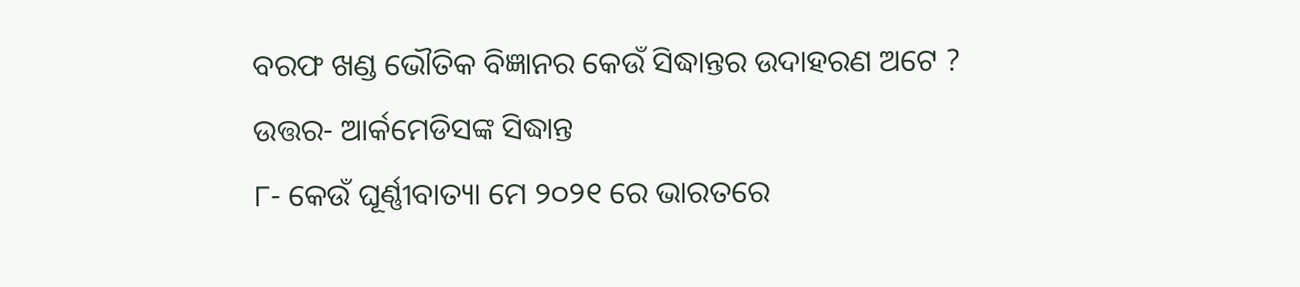ବରଫ ଖଣ୍ଡ ଭୌତିକ ବିଜ୍ଞାନର କେଉଁ ସିଦ୍ଧାନ୍ତର ଉଦାହରଣ ଅଟେ ?
ଉତ୍ତର- ଆର୍କମେଡିସଙ୍କ ସିଦ୍ଧାନ୍ତ
୮- କେଉଁ ଘୂର୍ଣ୍ଣୀବାତ୍ୟା ମେ ୨୦୨୧ ରେ ଭାରତରେ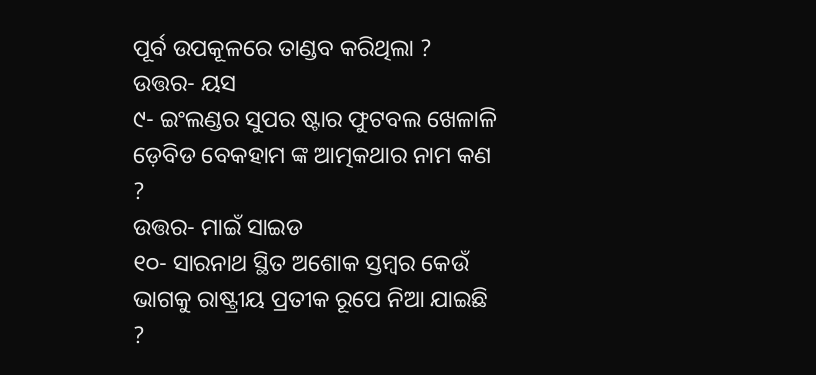ପୂର୍ବ ଉପକୂଳରେ ତାଣ୍ଡବ କରିଥିଲା ?
ଉତ୍ତର- ୟସ
୯- ଇଂଲଣ୍ଡର ସୁପର ଷ୍ଟାର ଫୁଟବଲ ଖେଳାଳି ଡ଼େବିଡ ବେକହାମ ଙ୍କ ଆତ୍ମକଥାର ନାମ କଣ ?
ଉତ୍ତର- ମାଇଁ ସାଇଡ
୧୦- ସାରନାଥ ସ୍ଥିତ ଅଶୋକ ସ୍ତମ୍ବର କେଉଁ ଭାଗକୁ ରାଷ୍ଟ୍ରୀୟ ପ୍ରତୀକ ରୂପେ ନିଆ ଯାଇଛି ?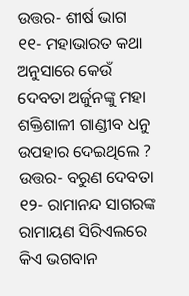ଉତ୍ତର- ଶୀର୍ଷ ଭାଗ
୧୧- ମହାଭାରତ କଥା ଅନୁସାରେ କେଉଁ ଦେବତା ଅର୍ଜୁନଙ୍କୁ ମହା ଶକ୍ତିଶାଳୀ ଗାଣ୍ଡୀବ ଧନୁ ଉପହାର ଦେଇଥିଲେ ?
ଉତ୍ତର- ବରୁଣ ଦେବତା
୧୨- ରାମାନନ୍ଦ ସାଗରଙ୍କ ରାମାୟଣ ସିରିଏଲରେ କିଏ ଭଗବାନ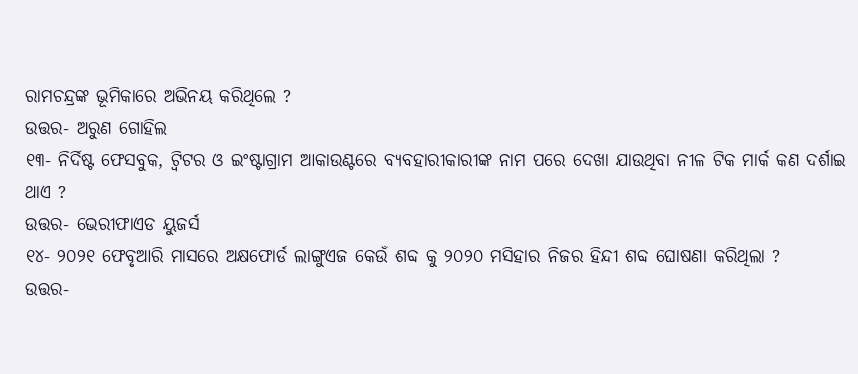ରାମଚନ୍ଦ୍ରଙ୍କ ଭୂମିକାରେ ଅଭିନୟ କରିଥିଲେ ?
ଉତ୍ତର- ଅରୁଣ ଗୋହିଲ
୧୩- ନିର୍ଦିଷ୍ଟ ଫେସବୁକ, ଟ୍ବିଟର ଓ ଇଂଷ୍ଟାଗ୍ରାମ ଆକାଉଣ୍ଟରେ ବ୍ୟବହାରୀକାରୀଙ୍କ ନାମ ପରେ ଦେଖା ଯାଉଥିବା ନୀଳ ଟିକ ମାର୍କ କଣ ଦର୍ଶାଇ ଥାଏ ?
ଉତ୍ତର- ଭେରୀଫାଏଡ ୟୁଜର୍ସ
୧୪- ୨୦୨୧ ଫେବୃଆରି ମାସରେ ଅକ୍ଷଫୋର୍ଡ ଲାଙ୍ଗୁଏଜ କେଉଁ ଶବ୍ଦ କୁ ୨୦୨୦ ମସିହାର ନିଜର ହିନ୍ଦୀ ଶବ୍ଦ ଘୋଷଣା କରିଥିଲା ?
ଉତ୍ତର-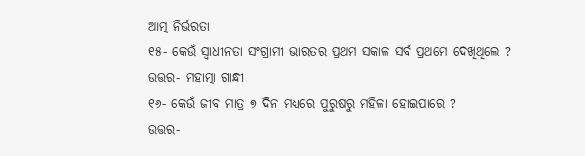ଆତ୍ମ ନିର୍ଭରତା
୧୫- କେଉଁ ସ୍ଵାଧୀନତା ସଂଗ୍ରାମୀ ଭାରତର ପ୍ରଥମ ସକାଳ ସର୍ବ ପ୍ରଥମେ ଦେଖିଥିଲେ ?
ଉତ୍ତର- ମହାତ୍ମା ଗାନ୍ଧୀ
୧୬- କେଉଁ ଜୀବ ମାତ୍ର ୭ ଦିନ ମଧ୍ୟରେ ପୁରୁଷରୁ ମହିଳା ହୋଇପାରେ ?
ଉତ୍ତର-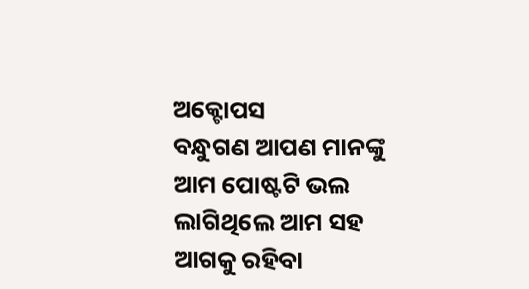ଅକ୍ଟୋପସ
ବନ୍ଧୁଗଣ ଆପଣ ମାନଙ୍କୁ ଆମ ପୋଷ୍ଟଟି ଭଲ ଲାଗିଥିଲେ ଆମ ସହ ଆଗକୁ ରହିବା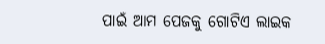ପାଇଁ ଆମ ପେଜକୁ ଗୋଟିଏ ଲାଇକ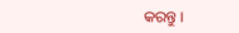କରନ୍ତୁ ।